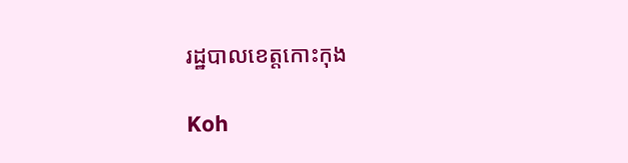រដ្ឋបាលខេត្តកោះកុង

Koh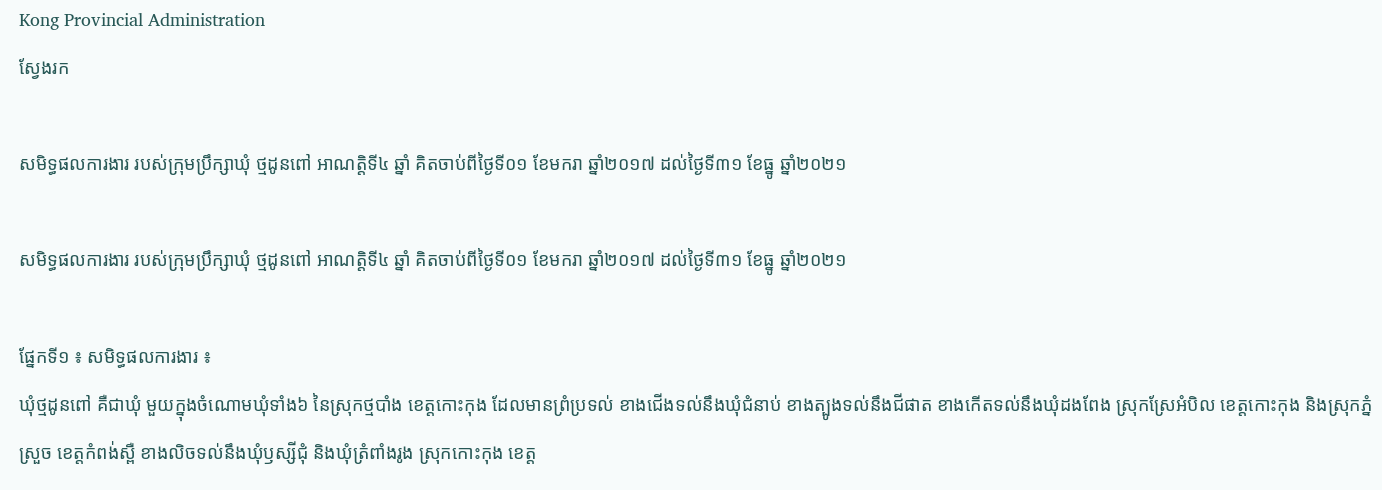Kong Provincial Administration
ស្វែងរក

សមិទ្ធផលការងារ របស់ក្រុមប្រឹក្សាឃុំ ថ្មដូនពៅ អាណត្តិទី៤ ឆ្នាំ គិតចាប់ពីថ្ងៃទី០១ ខែមករា ឆ្នាំ២០១៧ ដល់ថ្ងៃទី៣១ ខែធ្នូ ឆ្នាំ២០២១

សមិទ្ធផលការងារ របស់ក្រុមប្រឹក្សាឃុំ ថ្មដូនពៅ អាណត្តិទី៤ ឆ្នាំ គិតចាប់ពីថ្ងៃទី០១ ខែមករា ឆ្នាំ២០១៧ ដល់ថ្ងៃទី៣១ ខែធ្នូ ឆ្នាំ២០២១

ផ្នែកទី១ ៖ សមិទ្ធផលការងារ ៖
ឃុំថ្មដូនពៅ គឺជាឃុំ មួយក្នុងចំណោមឃុំទាំង៦ នៃស្រុកថ្មបាំង ខេត្តកោះកុង ដែលមានព្រំប្រទល់ ខាងជើងទល់នឹងឃុំជំនាប់ ខាងត្បូងទល់នឹងជីផាត ខាងកើតទល់នឹងឃុំដងពែង ស្រុកស្រែអំបិល ខេត្តកោះកុង និងស្រុកភ្នំស្រួច ខេត្តកំពង់ស្ពឺ ខាងលិចទល់នឹងឃុំឫស្សីជុំ និងឃុំត្រំពាំងរូង ស្រុកកោះកុង ខេត្ត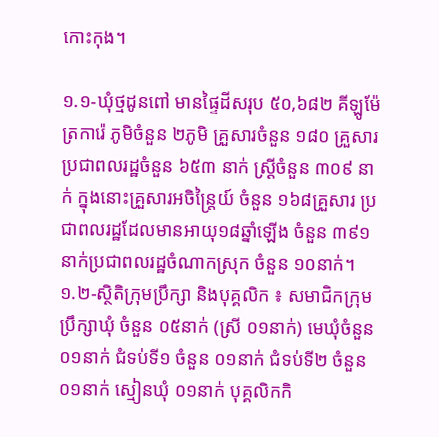កោះកុង។

១.១-ឃុំថ្មដូនពៅ មានផ្ទៃដីសរុប ៥០,៦៨២ គីឡូម៉ែត្រការ៉េ ភូមិចំនួន ២ភូមិ គ្រួសារចំនួន ១៨០ គ្រួសារ ប្រជាពលរដ្ឋចំនួន ៦៥៣ នាក់ ស្ត្រីចំនួន ៣០៩ នាក់ ក្នុងនោះគ្រួសារអចិន្រ្តៃយ៍ ចំនួន ១៦៨គ្រួសារ ប្រជាពលរដ្ឋដែលមានអាយុ១៨ឆ្នាំឡើង ចំនួន ៣៩១នាក់ប្រជាពលរដ្ឋចំណាកស្រុក ចំនួន ១០នាក់។
១.២-ស្ថិតិក្រុមប្រឹក្សា និងបុគ្គលិក ៖ សមាជិកក្រុមប្រឹក្សាឃុំ ចំនួន ០៥នាក់ (ស្រី ០១នាក់) មេឃុំចំនួន ០១នាក់ ជំទប់ទី១ ចំនួន ០១នាក់ ជំទប់ទី២ ចំនួន ០១នាក់ ស្មៀនឃុំ ០១នាក់ បុគ្គលិកកិ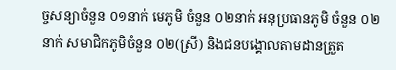ច្ចសន្យាចំនួន ០១នាក់ មេភូមិ ចំនួន ០២នាក់ អនុប្រធានភូមិ ចំនួន ០២នាក់ សមាជិកភូមិចំនួន ០២(ស្រី) និងជនបង្គោលតាមដានត្រួត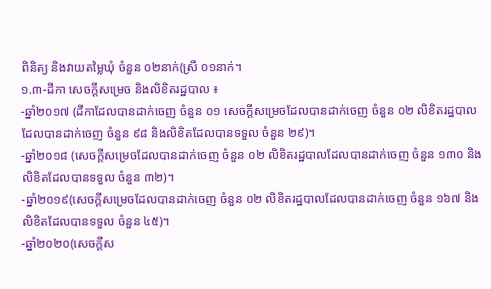ពិនិត្យ និងវាយតមៃ្លឃុំ ចំនួន ០២នាក់(ស្រី ០១នាក់។
១.៣-ដីកា សេចក្តីសម្រេច និងលិខិតរដ្ឋបាល ៖
-ឆ្នាំ២០១៧ (ដីកាដែលបានដាក់ចេញ ចំនួន ០១ សេចក្តីសម្រេចដែលបានដាក់ចេញ ចំនួន ០២ លិខិតរដ្ឋបាលដែលបានដាក់ចេញ ចំនួន ៩៨ និងលិខិតដែលបានទទួល ចំនួន ២៩)។
-ឆ្នាំ២០១៨ (សេចក្តីសម្រេចដែលបានដាក់ចេញ ចំនួន ០២ លិខិតរដ្ឋបាលដែលបានដាក់ចេញ ចំនួន ១៣០ និងលិខិតដែលបានទទួល ចំនួន ៣២)។
-ឆ្នាំ២០១៩(សេចក្តីសម្រេចដែលបានដាក់ចេញ ចំនួន ០២ លិខិតរដ្ឋបាលដែលបានដាក់ចេញ ចំនួន ១៦៧ និងលិខិតដែលបានទទួល ចំនួន ៤៥)។
-ឆ្នាំ២០២០(សេចក្តីស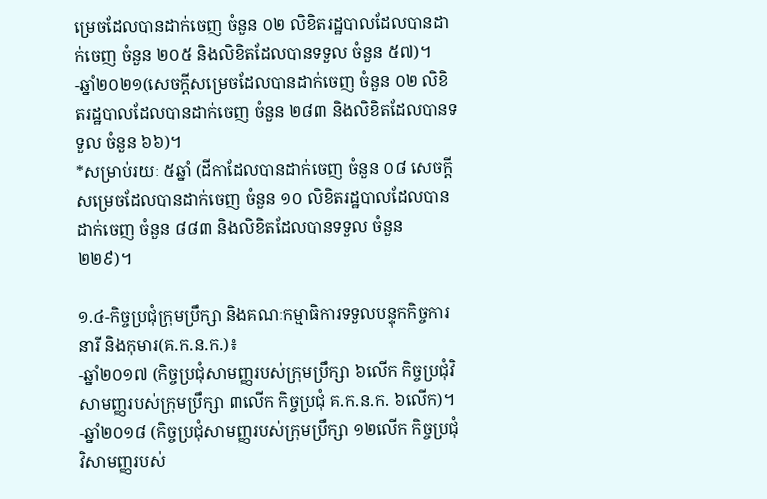ម្រេចដែលបានដាក់ចេញ ចំនួន ០២ លិខិតរដ្ឋបាលដែលបានដាក់ចេញ ចំនួន ២០៥ និងលិខិតដែលបានទទួល ចំនួន ៥៧)។
-ឆ្នាំ២០២១(សេចក្តីសម្រេចដែលបានដាក់ចេញ ចំនួន ០២ លិខិតរដ្ឋបាលដែលបានដាក់ចេញ ចំនួន ២៨៣ និងលិខិតដែលបានទទួល ចំនួន ៦៦)។
*សម្រាប់រយៈ ៥ឆ្នាំ (ដីកាដែលបានដាក់ចេញ ចំនួន ០៨ សេចក្តីសម្រេចដែលបានដាក់ចេញ ចំនួន ១០ លិខិតរដ្ឋបាលដែលបានដាក់ចេញ ចំនួន ៨៨៣ និងលិខិតដែលបានទទួល ចំនួន ២២៩)។

១.៤-កិច្ចប្រជុំក្រុមប្រឹក្សា និងគណៈកម្មាធិការទទួលបន្ទុកកិច្ចការនារី និងកុមារ(គ.ក.ន.ក.)៖
-ឆ្នាំ២០១៧ (កិច្ចប្រជុំសាមញ្ញរបស់ក្រុមប្រឹក្សា ៦លើក កិច្ចប្រជុំវិសាមញ្ញរបស់ក្រុមប្រឹក្សា ៣លើក កិច្ចប្រជុំ គ.ក.ន.ក. ៦លើក)។
-ឆ្នាំ២០១៨ (កិច្ចប្រជុំសាមញ្ញរបស់ក្រុមប្រឹក្សា ១២លើក កិច្ចប្រជុំវិសាមញ្ញរបស់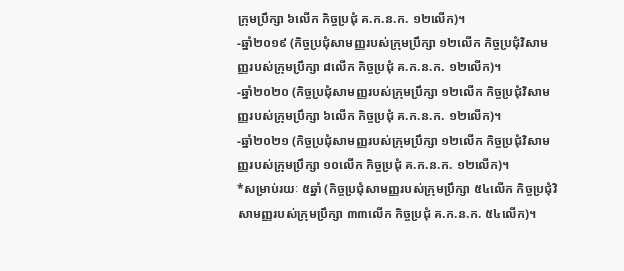ក្រុមប្រឹក្សា ៦លើក កិច្ចប្រជុំ គ.ក.ន.ក. ១២លើក)។
-ឆ្នាំ២០១៩ (កិច្ចប្រជុំសាមញ្ញរបស់ក្រុមប្រឹក្សា ១២លើក កិច្ចប្រជុំវិសាមញ្ញរបស់ក្រុមប្រឹក្សា ៨លើក កិច្ចប្រជុំ គ.ក.ន.ក. ១២លើក)។
-ឆ្នាំ២០២០ (កិច្ចប្រជុំសាមញ្ញរបស់ក្រុមប្រឹក្សា ១២លើក កិច្ចប្រជុំវិសាមញ្ញរបស់ក្រុមប្រឹក្សា ៦លើក កិច្ចប្រជុំ គ.ក.ន.ក. ១២លើក)។
-ឆ្នាំ២០២១ (កិច្ចប្រជុំសាមញ្ញរបស់ក្រុមប្រឹក្សា ១២លើក កិច្ចប្រជុំវិសាមញ្ញរបស់ក្រុមប្រឹក្សា ១០លើក កិច្ចប្រជុំ គ.ក.ន.ក. ១២លើក)។
*សម្រាប់រយៈ ៥ឆ្នាំ (កិច្ចប្រជុំសាមញ្ញរបស់ក្រុមប្រឹក្សា ៥៤លើក កិច្ចប្រជុំវិសាមញ្ញរបស់ក្រុមប្រឹក្សា ៣៣លើក កិច្ចប្រជុំ គ.ក.ន.ក. ៥៤លើក)។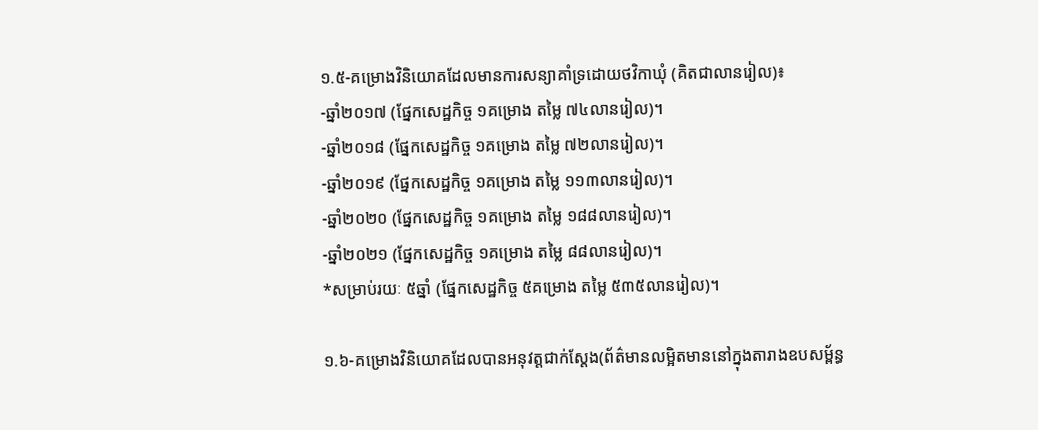១.៥-គម្រោងវិនិយោគដែលមានការសន្យាគាំទ្រដោយថវិកាឃុំ (គិតជាលានរៀល)៖
-ឆ្នាំ២០១៧ (ផ្នែកសេដ្ឋកិច្ច ១គម្រោង តម្លៃ ៧៤លានរៀល)។
-ឆ្នាំ២០១៨ (ផ្នែកសេដ្ឋកិច្ច ១គម្រោង តម្លៃ ៧២លានរៀល)។
-ឆ្នាំ២០១៩ (ផ្នែកសេដ្ឋកិច្ច ១គម្រោង តម្លៃ ១១៣លានរៀល)។
-ឆ្នាំ២០២០ (ផ្នែកសេដ្ឋកិច្ច ១គម្រោង តម្លៃ ១៨៨លានរៀល)។
-ឆ្នាំ២០២១ (ផ្នែកសេដ្ឋកិច្ច ១គម្រោង តម្លៃ ៨៨លានរៀល)។
*សម្រាប់រយៈ ៥ឆ្នាំ (ផ្នែកសេដ្ឋកិច្ច ៥គម្រោង តម្លៃ ៥៣៥លានរៀល)។

១.៦-គម្រោងវិនិយោគដែលបានអនុវត្តជាក់ស្តែង(ព័ត៌មានលម្អិតមាននៅក្នុងតារាងឧបសម្ព័ន្ធ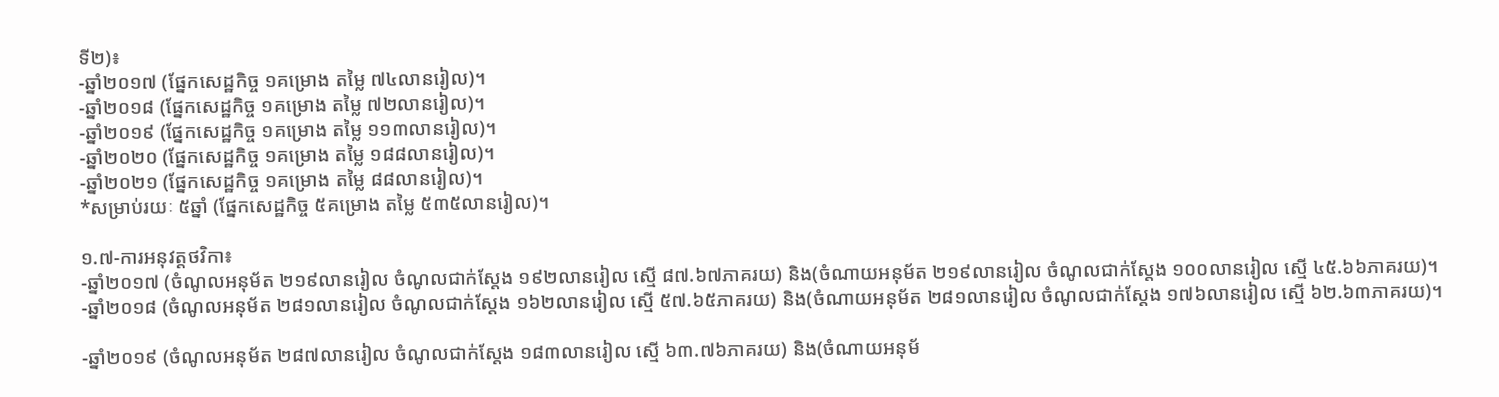ទី២)៖
-ឆ្នាំ២០១៧ (ផ្នែកសេដ្ឋកិច្ច ១គម្រោង តម្លៃ ៧៤លានរៀល)។
-ឆ្នាំ២០១៨ (ផ្នែកសេដ្ឋកិច្ច ១គម្រោង តម្លៃ ៧២លានរៀល)។
-ឆ្នាំ២០១៩ (ផ្នែកសេដ្ឋកិច្ច ១គម្រោង តម្លៃ ១១៣លានរៀល)។
-ឆ្នាំ២០២០ (ផ្នែកសេដ្ឋកិច្ច ១គម្រោង តម្លៃ ១៨៨លានរៀល)។
-ឆ្នាំ២០២១ (ផ្នែកសេដ្ឋកិច្ច ១គម្រោង តម្លៃ ៨៨លានរៀល)។
*សម្រាប់រយៈ ៥ឆ្នាំ (ផ្នែកសេដ្ឋកិច្ច ៥គម្រោង តម្លៃ ៥៣៥លានរៀល)។

១.៧-ការអនុវត្តថវិកា៖
-ឆ្នាំ២០១៧ (ចំណូលអនុម័ត ២១៩លានរៀល ចំណូលជាក់ស្តែង ១៩២លានរៀល ស្មើ ៨៧.៦៧ភាគរយ) និង(ចំណាយអនុម័ត ២១៩លានរៀល ចំណូលជាក់ស្តែង ១០០លានរៀល ស្មើ ៤៥.៦៦ភាគរយ)។
-ឆ្នាំ២០១៨ (ចំណូលអនុម័ត ២៨១លានរៀល ចំណូលជាក់ស្តែង ១៦២លានរៀល ស្មើ ៥៧.៦៥ភាគរយ) និង(ចំណាយអនុម័ត ២៨១លានរៀល ចំណូលជាក់ស្តែង ១៧៦លានរៀល ស្មើ ៦២.៦៣ភាគរយ)។

-ឆ្នាំ២០១៩ (ចំណូលអនុម័ត ២៨៧លានរៀល ចំណូលជាក់ស្តែង ១៨៣លានរៀល ស្មើ ៦៣.៧៦ភាគរយ) និង(ចំណាយអនុម័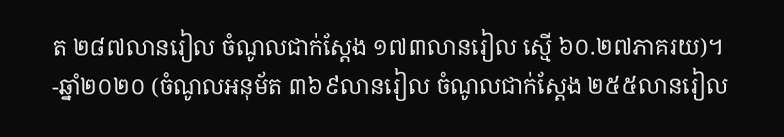ត ២៨៧លានរៀល ចំណូលជាក់ស្តែង ១៧៣លានរៀល ស្មើ ៦០.២៧ភាគរយ)។
-ឆ្នាំ២០២០ (ចំណូលអនុម័ត ៣៦៩លានរៀល ចំណូលជាក់ស្តែង ២៥៥លានរៀល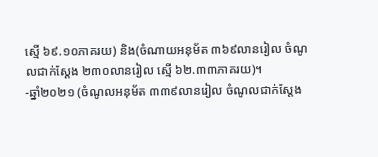ស្មើ ៦៩.១០ភាគរយ) និង(ចំណាយអនុម័ត ៣៦៩លានរៀល ចំណូលជាក់ស្តែង ២៣០លានរៀល ស្មើ ៦២.៣៣ភាគរយ)។
-ឆ្នាំ២០២១ (ចំណូលអនុម័ត ៣៣៩លានរៀល ចំណូលជាក់ស្តែង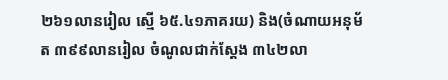២៦១លានរៀល ស្មើ ៦៥.៤១ភាគរយ) និង(ចំណាយអនុម័ត ៣៩៩លានរៀល ចំណូលជាក់ស្តែង ៣៤២លា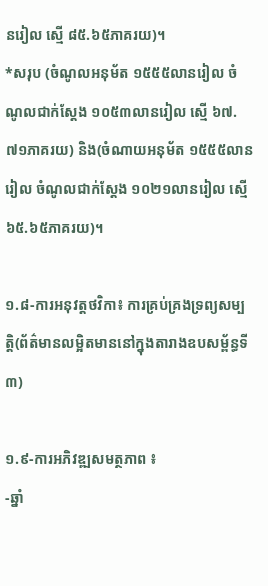នរៀល ស្មើ ៨៥.៦៥ភាគរយ)។
*សរុប (ចំណូលអនុម័ត ១៥៥៥លានរៀល ចំណូលជាក់ស្តែង ១០៥៣លានរៀល ស្មើ ៦៧.៧១ភាគរយ) និង(ចំណាយអនុម័ត ១៥៥៥លានរៀល ចំណូលជាក់ស្តែង ១០២១លានរៀល ស្មើ ៦៥.៦៥ភាគរយ)។

១.៨-ការអនុវត្តថវិកា៖ ការគ្រប់គ្រងទ្រព្យសម្បត្តិ(ព័ត៌មានលម្អិតមាននៅក្នុងតារាងឧបសម្ព័ន្ធទី៣)

១.៩-ការអភិវឌ្ឍសមត្ថភាព ៖
-ឆ្នាំ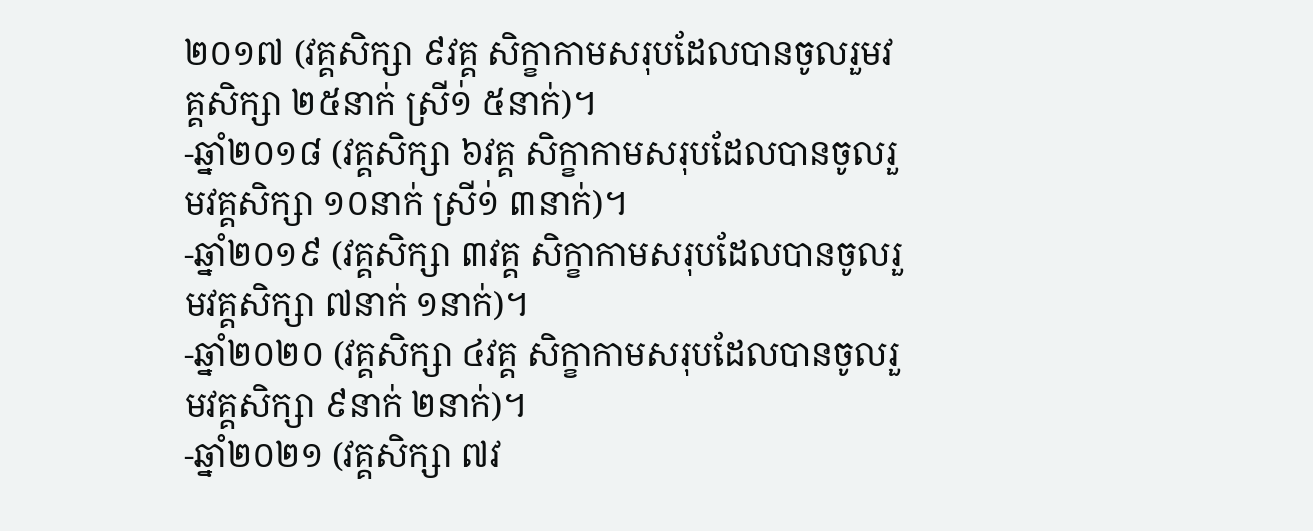២០១៧ (វគ្គសិក្សា ៩វគ្គ សិក្ខាកាមសរុបដែលបានចូលរួមវគ្គសិក្សា ២៥នាក់ ស្រី១់ ៥នាក់)។
-ឆ្នាំ២០១៨ (វគ្គសិក្សា ៦វគ្គ សិក្ខាកាមសរុបដែលបានចូលរួមវគ្គសិក្សា ១០នាក់ ស្រី១់ ៣នាក់)។
-ឆ្នាំ២០១៩ (វគ្គសិក្សា ៣វគ្គ សិក្ខាកាមសរុបដែលបានចូលរួមវគ្គសិក្សា ៧នាក់ ១នាក់)។
-ឆ្នាំ២០២០ (វគ្គសិក្សា ៤វគ្គ សិក្ខាកាមសរុបដែលបានចូលរួមវគ្គសិក្សា ៩នាក់ ២នាក់)។
-ឆ្នាំ២០២១ (វគ្គសិក្សា ៧វ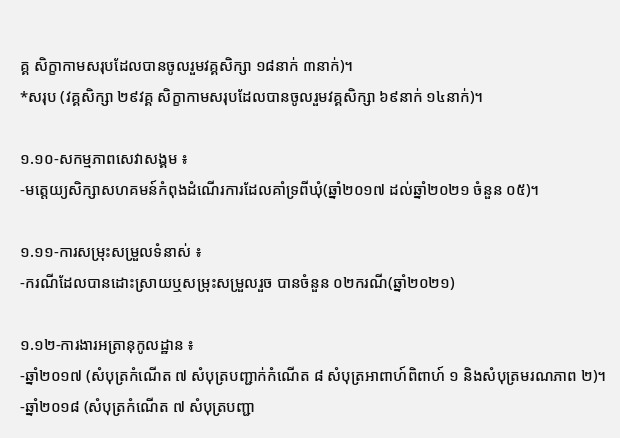គ្គ សិក្ខាកាមសរុបដែលបានចូលរួមវគ្គសិក្សា ១៨នាក់ ៣នាក់)។
*សរុប (វគ្គសិក្សា ២៩វគ្គ សិក្ខាកាមសរុបដែលបានចូលរួមវគ្គសិក្សា ៦៩នាក់ ១៤នាក់)។

១.១០-សកម្មភាពសេវាសង្គម ៖
-មត្តេយ្យសិក្សាសហគមន៍កំពុងដំណើរការដែលគាំទ្រពីឃុំ(ឆ្នាំ២០១៧ ដល់ឆ្នាំ២០២១ ចំនួន ០៥)។

១.១១-ការសម្រុះសម្រួលទំនាស់ ៖
-ករណីដែលបានដោះស្រាយឬសម្រុះសម្រួលរួច បានចំនួន ០២ករណី(ឆ្នាំ២០២១)

១.១២-ការងារអត្រានុកូលដ្ឋាន ៖
-ឆ្នាំ២០១៧ (សំបុត្រកំណើត ៧ សំបុត្របញ្ជាក់កំណើត ៨ សំបុត្រអាពាហ៍ពិពាហ៍ ១ និងសំបុត្រមរណភាព ២)។
-ឆ្នាំ២០១៨ (សំបុត្រកំណើត ៧ សំបុត្របញ្ជា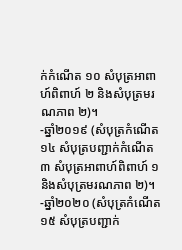ក់កំណើត ១០ សំបុត្រអាពាហ៍ពិពាហ៍ ២ និងសំបុត្រមរណភាព ២)។
-ឆ្នាំ២០១៩ (សំបុត្រកំណើត ១៤ សំបុត្របញ្ជាក់កំណើត ៣ សំបុត្រអាពាហ៍ពិពាហ៍ ១ និងសំបុត្រមរណភាព ២)។
-ឆ្នាំ២០២០ (សំបុត្រកំណើត ១៥ សំបុត្របញ្ជាក់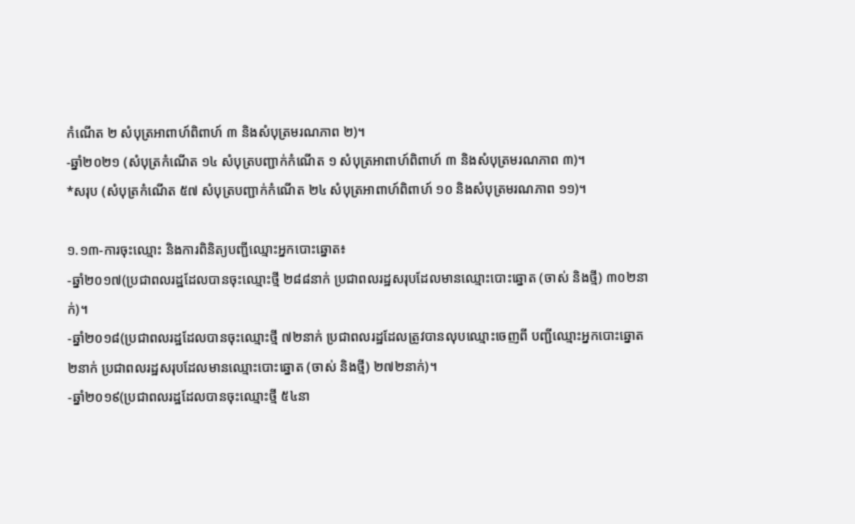កំណើត ២ សំបុត្រអាពាហ៍ពិពាហ៍ ៣ និងសំបុត្រមរណភាព ២)។
-ឆ្នាំ២០២១ (សំបុត្រកំណើត ១៤ សំបុត្របញ្ជាក់កំណើត ១ សំបុត្រអាពាហ៍ពិពាហ៍ ៣ និងសំបុត្រមរណភាព ៣)។
*សរុប (សំបុត្រកំណើត ៥៧ សំបុត្របញ្ជាក់កំណើត ២៤ សំបុត្រអាពាហ៍ពិពាហ៍ ១០ និងសំបុត្រមរណភាព ១១)។

១.១៣-ការចុះឈ្មោះ និងការពិនិត្យបញ្ជីឈ្មោះអ្នកបោះឆ្នោត៖
-ឆ្នាំ២០១៧(ប្រជាពលរដ្ឋដែលបានចុះឈ្មោះថ្មី ២៨៨នាក់ ប្រជាពលរដ្ឋសរុបដែលមានឈ្មោះបោះឆ្នោត (ចាស់ និងថ្មី) ៣០២នាក់)។
-ឆ្នាំ២០១៨(ប្រជាពលរដ្ឋដែលបានចុះឈ្មោះថ្មី ៧២នាក់ ប្រជាពលរដ្ឋដែលត្រូវបានលុបឈ្មោះចេញពី បញ្ជីឈ្មោះអ្នកបោះឆ្នោត ២នាក់ ប្រជាពលរដ្ឋសរុបដែលមានឈ្មោះបោះឆ្នោត (ចាស់ និងថ្មី) ២៧២នាក់)។
-ឆ្នាំ២០១៩(ប្រជាពលរដ្ឋដែលបានចុះឈ្មោះថ្មី ៥៤នា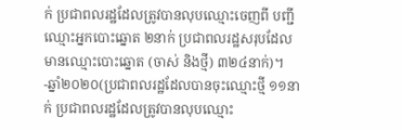ក់ ប្រជាពលរដ្ឋដែលត្រូវបានលុបឈ្មោះចេញពី បញ្ជីឈ្មោះអ្នកបោះឆ្នោត ២នាក់ ប្រជាពលរដ្ឋសរុបដែលមានឈ្មោះបោះឆ្នោត (ចាស់ និងថ្មី) ៣២៤នាក់)។
-ឆ្នាំ២០២០(ប្រជាពលរដ្ឋដែលបានចុះឈ្មោះថ្មី ១១នាក់ ប្រជាពលរដ្ឋដែលត្រូវបានលុបឈ្មោះ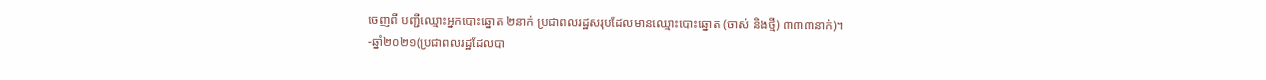ចេញពី បញ្ជីឈ្មោះអ្នកបោះឆ្នោត ២នាក់ ប្រជាពលរដ្ឋសរុបដែលមានឈ្មោះបោះឆ្នោត (ចាស់ និងថ្មី) ៣៣៣នាក់)។
-ឆ្នាំ២០២១(ប្រជាពលរដ្ឋដែលបា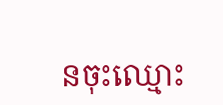នចុះឈ្មោះ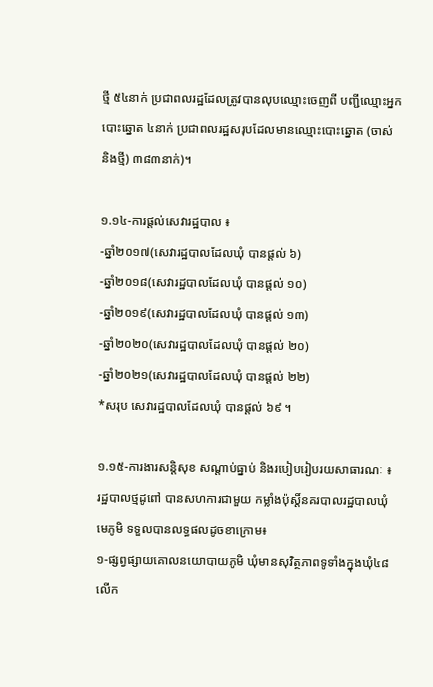ថ្មី ៥៤នាក់ ប្រជាពលរដ្ឋដែលត្រូវបានលុបឈ្មោះចេញពី បញ្ជីឈ្មោះអ្នកបោះឆ្នោត ៤នាក់ ប្រជាពលរដ្ឋសរុបដែលមានឈ្មោះបោះឆ្នោត (ចាស់ និងថ្មី) ៣៨៣នាក់)។

១.១៤-ការផ្តល់សេវារដ្ឋបាល ៖
-ឆ្នាំ២០១៧(សេវារដ្ឋបាលដែលឃុំ បានផ្តល់ ៦)
-ឆ្នាំ២០១៨(សេវារដ្ឋបាលដែលឃុំ បានផ្តល់ ១០)
-ឆ្នាំ២០១៩(សេវារដ្ឋបាលដែលឃុំ បានផ្តល់ ១៣)
-ឆ្នាំ២០២០(សេវារដ្ឋបាលដែលឃុំ បានផ្តល់ ២០)
-ឆ្នាំ២០២១(សេវារដ្ឋបាលដែលឃុំ បានផ្តល់ ២២)
*សរុប សេវារដ្ឋបាលដែលឃុំ បានផ្តល់ ៦៩ ។

១.១៥-ការងារសន្តិសុខ សណ្តាប់ធ្នាប់ និងរបៀបរៀបរយសាធារណៈ ៖ រដ្ឋបាលថ្មដូពៅ បានសហការជាមួយ កម្លាំងប៉ុស្ដិ៍នគរបាលរដ្ឋបាលឃុំ មេភូមិ ទទួលបានលទ្ធផលដូចខាក្រោម៖
១-ផ្សព្វផ្សាយគោលនយោបាយភូមិ ឃុំមានសុវិត្ថភាពទូទាំងក្នុងឃុំ៤៨លើក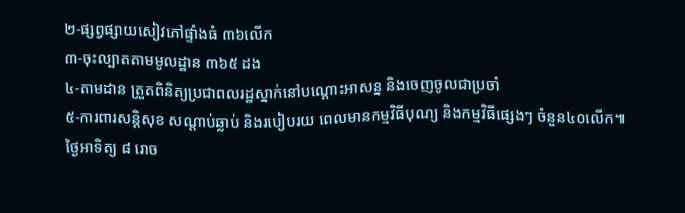២-ផ្សព្វផ្សាយសៀវភៅផ្ទាំងធំ ៣៦លើក
៣-ចុះល្បាតតាមមូលដ្ឋាន ៣៦៥ ដង
៤-តាមដាន ត្រួតពិនិត្យប្រជាពលរដ្ឋស្នាក់នៅបណ្ដោះអាសន្ន និងចេញចូលជាប្រចាំ
៥-ការពារសន្តិសុខ សណ្តាប់ឆ្លាប់ និងរបៀបរយ ពេលមានកម្មវិធីបុណ្យ និងកម្មវិធីផ្សេងៗ ចំនួន៤០លើក៕
ថ្ងៃអាទិត្យ ៨ រោច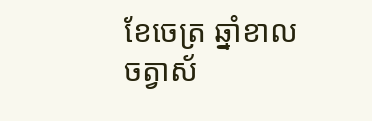ខែចេត្រ ឆ្នាំខាល ចត្វាស័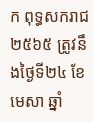ក ពុទ្ធសករាជ ២៥៦៥ ត្រូវនឹងថ្ងៃទី២៤ ខែមេសា ឆ្នាំ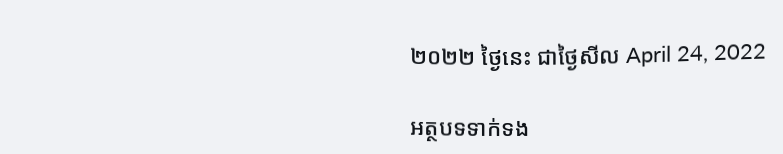២០២២ ថ្ងៃនេះ ជាថ្ងៃសីល April 24, 2022

អត្ថបទទាក់ទង